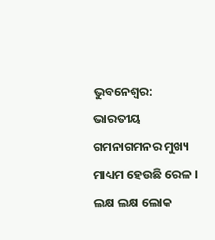ଭୁବନେଶ୍ବର: ଭାରତୀୟ ଗମନାଗମନର ମୁଖ୍ୟ ମାଧ୍ୟମ ହେଉଛି ରେଳ । ଲକ୍ଷ ଲକ୍ଷ ଲୋକ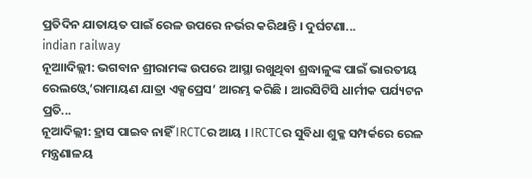ପ୍ରତିଦିନ ଯାତାୟତ ପାଇଁ ରେଳ ଉପରେ ନର୍ଭର କରିଥାନ୍ତି । ଦୁର୍ଘଟଣା...
indian railway
ନୂଆାଦିଲ୍ଲୀ: ଭଗବାନ ଶ୍ରୀରାମଙ୍କ ଉପରେ ଆସ୍ଥା ରଖୁଥିବା ଶ୍ରଦ୍ଧାଳୁଙ୍କ ପାଇଁ ଭାରତୀୟ ରେଲଓ୍ବେ ‘ରାମାୟଣ ଯାତ୍ରା ଏକ୍ସପ୍ରେସ’ ଆରମ୍ଭ କରିଛି । ଆରସିଟିସି ଧାର୍ମୀକ ପର୍ଯ୍ୟଟନ ପ୍ରତି...
ନୂଆଦିଲ୍ଲୀ: ହ୍ରାସ ପାଇବ ନାହିଁ IRCTCର ଆୟ । IRCTCର ସୁବିଧା ଶୁକ୍ଳ ସମ୍ପର୍କରେ ରେଳ ମନ୍ତ୍ରଣାଳୟ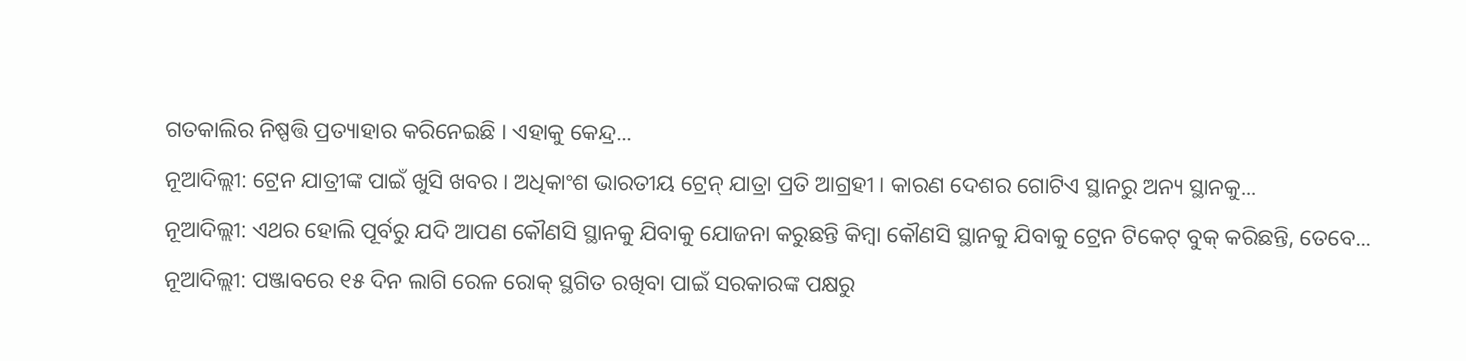ଗତକାଲିର ନିଷ୍ପତ୍ତି ପ୍ରତ୍ୟାହାର କରିନେଇଛି । ଏହାକୁ କେନ୍ଦ୍ର...
ନୂଆଦିଲ୍ଲୀ: ଟ୍ରେନ ଯାତ୍ରୀଙ୍କ ପାଇଁ ଖୁସି ଖବର । ଅଧିକାଂଶ ଭାରତୀୟ ଟ୍ରେନ୍ ଯାତ୍ରା ପ୍ରତି ଆଗ୍ରହୀ । କାରଣ ଦେଶର ଗୋଟିଏ ସ୍ଥାନରୁ ଅନ୍ୟ ସ୍ଥାନକୁ...
ନୂଆଦିଲ୍ଲୀ: ଏଥର ହୋଲି ପୂର୍ବରୁ ଯଦି ଆପଣ କୌଣସି ସ୍ଥାନକୁ ଯିବାକୁ ଯୋଜନା କରୁଛନ୍ତି କିମ୍ବା କୌଣସି ସ୍ଥାନକୁ ଯିବାକୁ ଟ୍ରେନ ଟିକେଟ୍ ବୁକ୍ କରିଛନ୍ତି, ତେବେ...
ନୂଆଦିଲ୍ଲୀ: ପଞ୍ଜାବରେ ୧୫ ଦିନ ଲାଗି ରେଳ ରୋକ୍ ସ୍ଥଗିତ ରଖିବା ପାଇଁ ସରକାରଙ୍କ ପକ୍ଷରୁ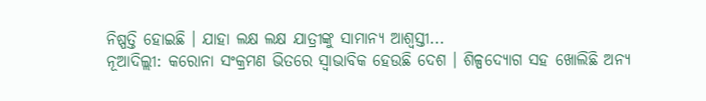ନିଷ୍ପତ୍ତି ହୋଇଛି । ଯାହା ଲକ୍ଷ ଲକ୍ଷ ଯାତ୍ରୀଙ୍କୁ ସାମାନ୍ୟ ଆଶ୍ୱସ୍ତୀ...
ନୂଆଦିଲ୍ଲୀ: କରୋନା ସଂକ୍ରମଣ ଭିତରେ ସ୍ୱାଭାବିକ ହେଉଛି ଦେଶ । ଶିଳ୍ପଦ୍ୟୋଗ ସହ ଖୋଲିଛି ଅନ୍ୟ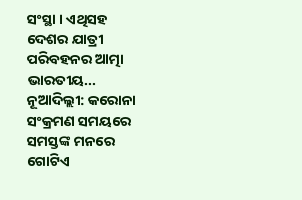ସଂସ୍ଥା । ଏଥିସହ ଦେଶର ଯାତ୍ରୀ ପରିବହନର ଆତ୍ମା ଭାରତୀୟ...
ନୂଆଦିଲ୍ଲୀ: କରୋନା ସଂକ୍ରମଣ ସମୟରେ ସମସ୍ତଙ୍କ ମନରେ ଗୋଟିଏ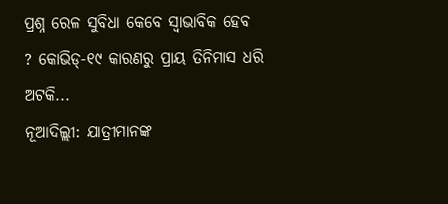ପ୍ରଶ୍ନ ରେଳ ସୁବିଧା କେବେ ସ୍ୱାଭାବିକ ହେବ ? କୋଭିଡ୍-୧୯ କାରଣରୁ ପ୍ରାୟ ତିନିମାସ ଧରି ଅଟକି...
ନୂଆଦିଲ୍ଲୀ: ଯାତ୍ରୀମାନଙ୍କ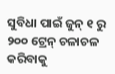ସୁବିଧା ପାଇଁ ଜୁନ୍ ୧ ରୁ ୨୦୦ ଟ୍ରେନ୍ ଚଳାଚଳ କରିବାକୁ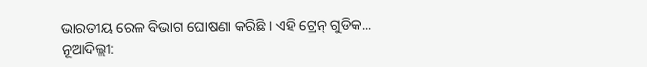ଭାରତୀୟ ରେଳ ବିଭାଗ ଘୋଷଣା କରିଛି । ଏହି ଟ୍ରେନ୍ ଗୁଡିକ...
ନୂଆଦିଲ୍ଲୀ: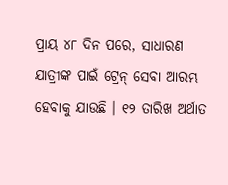ପ୍ରାୟ ୪୮ ଦିନ ପରେ, ସାଧାରଣ ଯାତ୍ରୀଙ୍କ ପାଇଁ ଟ୍ରେନ୍ ସେବା ଆରମ୍ଭ ହେବାକୁ ଯାଉଛି । ୧୨ ତାରିଖ ଅର୍ଥାତ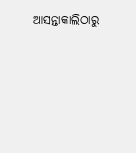ଆସନ୍ତାକାଲିଠାରୁ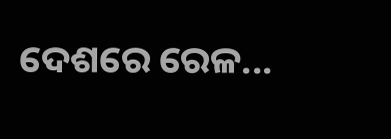ଦେଶରେ ରେଳ...